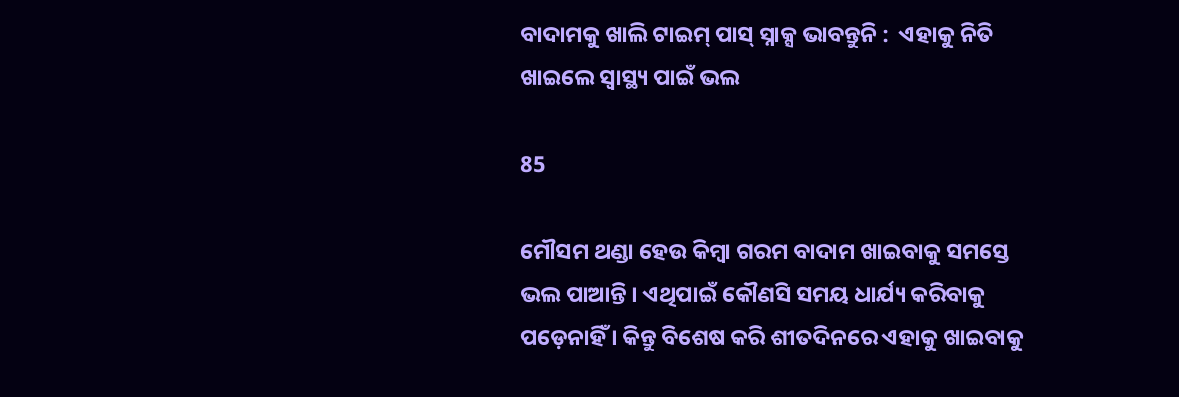ବାଦାମକୁ ଖାଲି ଟାଇମ୍ ପାସ୍ ସ୍ନାକ୍ସ ଭାବନ୍ତୁନି :  ଏହାକୁ ନିତି ଖାଇଲେ ସ୍ୱାସ୍ଥ୍ୟ ପାଇଁ ଭଲ

85

ମୌସମ ଥଣ୍ଡା ହେଉ କିମ୍ବା ଗରମ ବାଦାମ ଖାଇବାକୁ ସମସ୍ତେ ଭଲ ପାଆନ୍ତି । ଏଥିପାଇଁ କୌଣସି ସମୟ ଧାର୍ଯ୍ୟ କରିବାକୁ ପଡ଼େନାହିଁ । କିନ୍ତୁ ବିଶେଷ କରି ଶୀତଦିନରେ ଏହାକୁ ଖାଇବାକୁ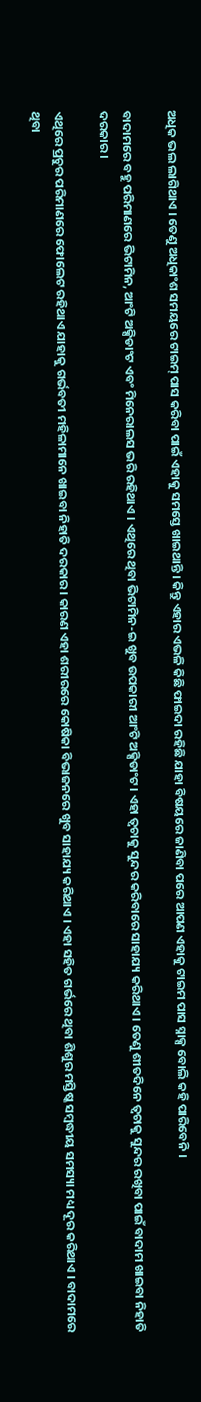ଅଧିକ ଭଲ ଲାଗିଥାଏ । ତେଣୁ ଅଧିକାଂଶ ସମୟରେ ଟାଇମ୍ ପାସ କରିବା ପାଇଁ ଏହାକୁ ସମସ୍ତେ ଖାଇଥାନ୍ତି । କିନ୍ତୁ ଏହାର ଏଭଳି କିଛି ଫାଇଦା ରହିଛି ଯାହା ବିଷୟରେ ଜାଣିବା ପରେ ଆପଣ ଏହାକୁ ଟାଇମ ପାସ ସ୍ନାକ୍ସ ବୋଲି କହି ପାରିବେନି ।

ବାଦାମରେ ବହୁ ପରିମାଣରେ ଭିଟାମିନ, ଆଂଟି ଅକ୍ସିଡାଂଟ ଏବଂ ମିନେରାଲସ ଭରି ରହିଥାଏ । ଏଥିରେ ଥିବା ଭିଟାମିନ-ଇ ଖୁବ ଉପକାରୀ ଆଂଟି ଅକ୍ସିଡାଂଟ । ଏହା ତ୍ୱଚାକୁ ସୁନ୍ଦର କରିବାରେ ସାହାଯ୍ୟ କରିଥାଏ । ତେଣୁ ଶୀତଦିନେ ତ୍ୱଚାକୁ ସୁନ୍ଦର ରଖିବା ପାଇଁ ବାଦାମ ଖାଇବା ନିହାତି ଦରକାର ।

ଏଥିରେ ପ୍ରଚୁର ପରିମାଣରେ ଫୋଲେଟ ରହିଥାଏ ଯାହାକୁ ଗର୍ଭବତୀ ମହିଳାମାନେ ଖାଇବା ନିହାତି ଦରକାର । କାରଣ ଏହା ଶରୀରରେ କୋଷିକା ବିଭାଜନରେ ଖୁବ ସାହାଯ୍ୟ କରିଥାଏ । ଏହା ସହିତ ଗର୍ଭରେ ଥିବା ଶିଶୁର ମସ୍ତିଷ୍କ ସମ୍ବଦ୍ଧୀୟ ସମସ୍ୟା ମଧ୍ୟ ଦୂର କରିଥାଏ । ବାଦାମରେ ଥିବା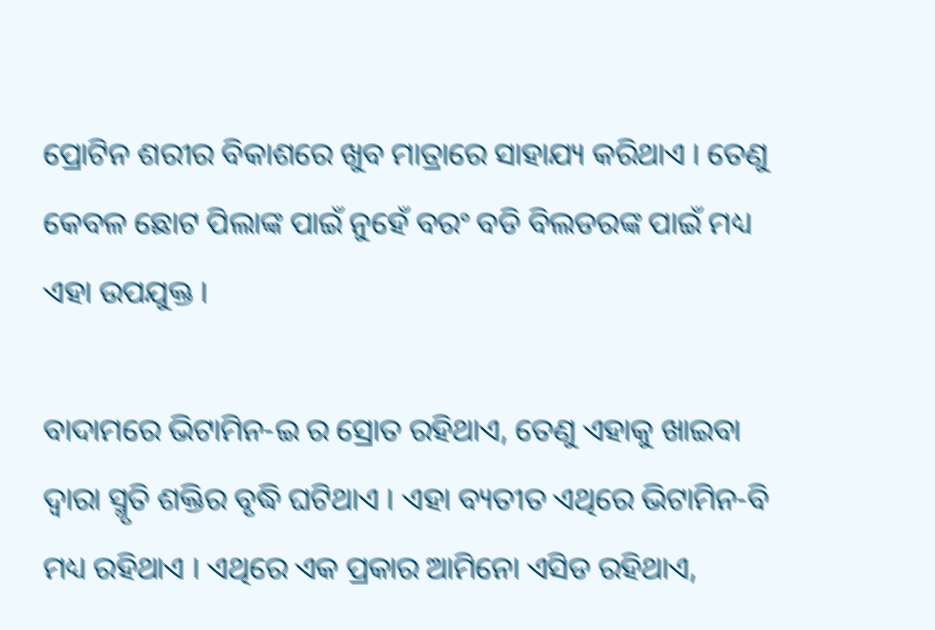ପ୍ରୋଟିନ ଶରୀର ବିକାଶରେ ଖୁବ ମାତ୍ରାରେ ସାହାଯ୍ୟ କରିଥାଏ । ତେଣୁ କେବଳ ଛୋଟ ପିଲାଙ୍କ ପାଇଁ ନୁହେଁ ବରଂ ବଡି ବିଲଡରଙ୍କ ପାଇଁ ମଧ୍ୟ ଏହା ଉପଯୁକ୍ତ ।

ବାଦାମରେ ଭିଟାମିନ-ଇ ର ସ୍ରୋତ ରହିଥାଏ, ତେଣୁ ଏହାକୁ ଖାଇବା ଦ୍ୱାରା ସ୍ମୃତି ଶକ୍ତିର ବୃଦ୍ଧି ଘଟିଥାଏ । ଏହା ବ୍ୟତୀତ ଏଥିରେ ଭିଟାମିନ-ବି ମଧ୍ୟ ରହିଥାଏ । ଏଥିରେ ଏକ ପ୍ରକାର ଆମିନୋ ଏସିଡ ରହିଥାଏ,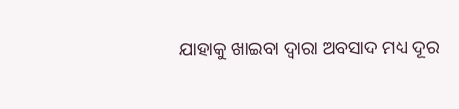ଯାହାକୁ ଖାଇବା ଦ୍ୱାରା ଅବସାଦ ମଧ୍ୟ ଦୂର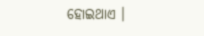ହୋଇଥାଏ ।